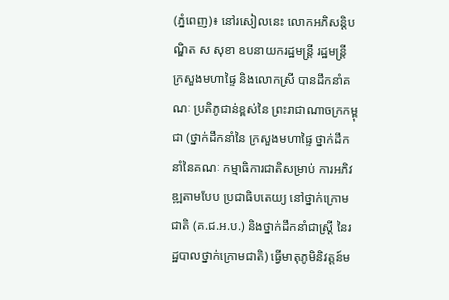(ភ្នំពេញ)៖ នៅរសៀលនេះ លោកអភិសន្តិបណ្ឌិត ស សុខា ឧបនាយករដ្ឋមន្ត្រី រដ្ឋមន្ត្រី ក្រសួងមហាផ្ទៃ និងលោកស្រី បានដឹកនាំគណៈ ប្រតិភូជាន់ខ្ពស់នៃ ព្រះរាជាណាចក្រកម្ពុជា (ថ្នាក់ដឹកនាំនៃ ក្រសួងមហាផ្ទៃ ថ្នាក់ដឹកនាំនៃគណៈ កម្មាធិការជាតិសម្រាប់ ការអភិវឌ្ឍតាមបែប ប្រជាធិបតេយ្យ នៅថ្នាក់ក្រោមជាតិ (គ.ជ.អ.ប.) និងថ្នាក់ដឹកនាំជាស្ត្រី នៃរដ្ឋបាលថ្នាក់ក្រោមជាតិ) ធ្វើមាតុភូមិនិវត្តន៍ម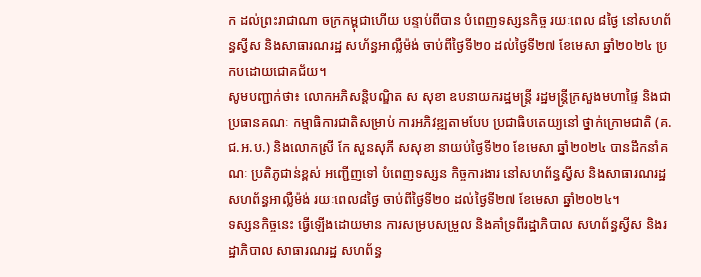ក ដល់ព្រះរាជាណា ចក្រកម្ពុជាហើយ បន្ទាប់ពីបាន បំពេញទស្សនកិច្ច រយៈពេល ៨ថ្ងៃ នៅសហព័ន្ធស្វីស និងសាធារណរដ្ឋ សហ័ន្ធអាល្លឺម៉ង់ ចាប់ពីថ្ងៃទី២០ ដល់ថ្ងៃទី២៧ ខែមេសា ឆ្នាំ២០២៤ ប្រកបដោយជោគជ័យ។
សូមបញ្ជាក់ថា៖ លោកអភិសន្តិបណ្ឌិត ស សុខា ឧបនាយករដ្ឋមន្រ្តី រដ្ឋមន្រ្តីក្រសួងមហាផ្ទៃ និងជាប្រធានគណៈ កម្មាធិការជាតិសម្រាប់ ការអភិវឌ្ឍតាមបែប ប្រជាធិបតេយ្យនៅ ថ្នាក់ក្រោមជាតិ (គ.ជ.អ.ប.) និងលោកស្រី កែ សួនសុភី សសុខា នាយប់ថ្ងៃទី២០ ខែមេសា ឆ្នាំ២០២៤ បានដឹកនាំគណៈ ប្រតិភូជាន់ខ្ពស់ អញ្ជើញទៅ បំពេញទស្សន កិច្ចការងារ នៅសហព័ន្ធស្វីស និងសាធារណរដ្ឋ សហព័ន្ធអាល្លឺម៉ង់ រយៈពេល៨ថ្ងៃ ចាប់ពីថ្ងៃទី២០ ដល់ថ្ងៃទី២៧ ខែមេសា ឆ្នាំ២០២៤។
ទស្សនកិច្ចនេះ ធ្វើឡើងដោយមាន ការសម្របសម្រួល និងគាំទ្រពីរដ្ឋាភិបាល សហព័ន្ធស្វីស និងរដ្ឋាភិបាល សាធារណរដ្ឋ សហព័ន្ធ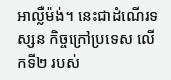អាល្លឺម៉ង់។ នេះជាដំណើរទស្សន កិច្ចក្រៅប្រទេស លើកទី២ របស់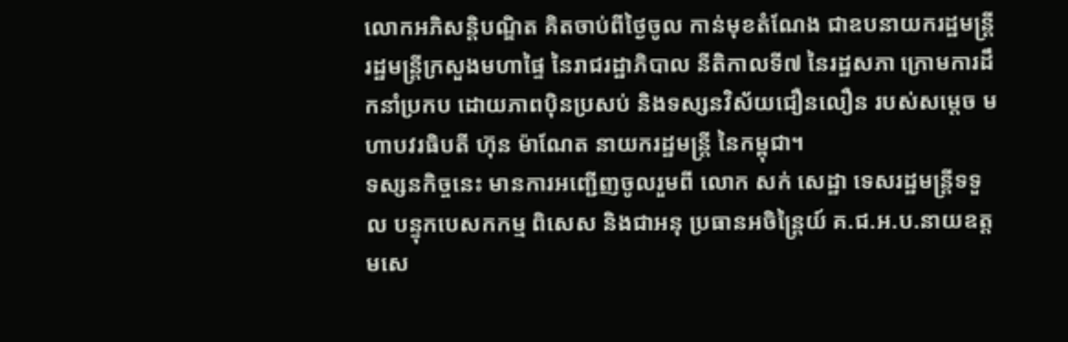លោកអភិសន្តិបណ្ឌិត គិតចាប់ពីថ្ងៃចូល កាន់មុខតំណែង ជាឧបនាយករដ្ឋមន្រ្តី រដ្ឋមន្រ្តីក្រសួងមហាផ្ទៃ នៃរាជរដ្ឋាភិបាល នីតិកាលទី៧ នៃរដ្ឋសភា ក្រោមការដឹកនាំប្រកប ដោយភាពប៉ិនប្រសប់ និងទស្សនវិស័យជឿនលឿន របស់សម្ដេច មហាបវរធិបតី ហ៊ុន ម៉ាណែត នាយករដ្ឋមន្រ្តី នៃកម្ពុជា។
ទស្សនកិច្ចនេះ មានការអញ្ជើញចូលរួមពី លោក សក់ សេដ្ឋា ទេសរដ្ឋមន្រ្តីទទួល បន្ទុកបេសកកម្ម ពិសេស និងជាអនុ ប្រធានអចិន្ត្រៃយ៍ គ.ជ.អ.ប.នាយឧត្តមសេ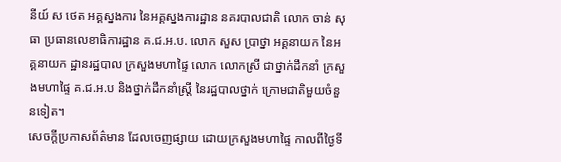នីយ៍ ស ថេត អគ្គស្នងការ នៃអគ្គស្នងការដ្ឋាន នគរបាលជាតិ លោក ចាន់ សុធា ប្រធានលេខាធិការដ្ឋាន គ.ជ.អ.ប. លោក សួស ប្រាថ្នា អគ្គនាយក នៃអគ្គនាយក ដ្ឋានរដ្ឋបាល ក្រសួងមហាផ្ទៃ លោក លោកស្រី ជាថ្នាក់ដឹកនាំ ក្រសួងមហាផ្ទៃ គ.ជ.អ.ប និងថ្នាក់ដឹកនាំស្រ្តី នៃរដ្ឋបាលថ្នាក់ ក្រោមជាតិមួយចំនួនទៀត។
សេចក្ដីប្រកាសព័ត៌មាន ដែលចេញផ្សាយ ដោយក្រសួងមហាផ្ទៃ កាលពីថ្ងៃទី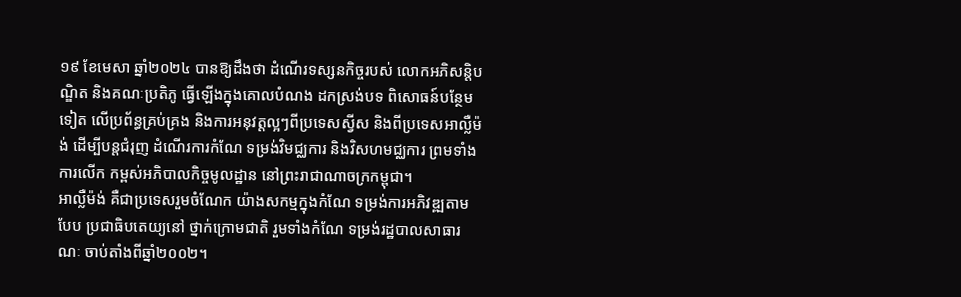១៩ ខែមេសា ឆ្នាំ២០២៤ បានឱ្យដឹងថា ដំណើរទស្សនកិច្ចរបស់ លោកអភិសន្តិបណ្ឌិត និងគណៈប្រតិភូ ធ្វើឡើងក្នុងគោលបំណង ដកស្រង់បទ ពិសោធន៍បន្ថែមទៀត លើប្រព័ន្ធគ្រប់គ្រង និងការអនុវត្តល្អៗពីប្រទេសស្វីស និងពីប្រទេសអាល្លឺម៉ង់ ដើម្បីបន្តជំរុញ ដំណើរការកំណែ ទម្រង់វិមជ្ឈការ និងវិសហមជ្ឈការ ព្រមទាំងការលើក កម្ពស់អភិបាលកិច្ចមូលដ្ឋាន នៅព្រះរាជាណាចក្រកម្ពុជា។
អាល្លឺម៉ង់ គឺជាប្រទេសរួមចំណែក យ៉ាងសកម្មក្នុងកំណែ ទម្រង់ការអភិវឌ្ឍតាមបែប ប្រជាធិបតេយ្យនៅ ថ្នាក់ក្រោមជាតិ រួមទាំងកំណែ ទម្រង់រដ្ឋបាលសាធារណៈ ចាប់តាំងពីឆ្នាំ២០០២។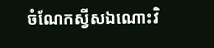ចំណែកស្វីសឯណោះវិ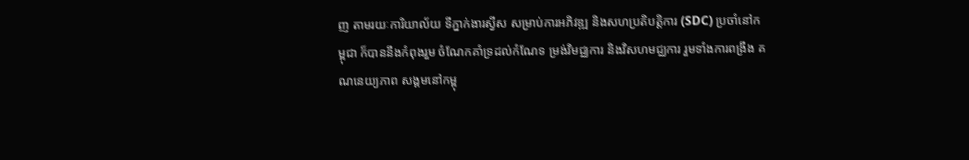ញ តាមរយៈការិយាល័យ ទីភ្នាក់ងារស្វីស សម្រាប់ការអភិវឌ្ឍ និងសហប្រតិបត្តិការ (SDC) ប្រចាំនៅកម្ពុជា ក៏បាននឹងកំពុងរួម ចំណែកគាំទ្រដល់កំណែទ ម្រង់វិមជ្ឈការ និងវិសហមជ្ឈការ រួមទាំងការពង្រឹង គណនេយ្យភាព សង្គមនៅកម្ពុ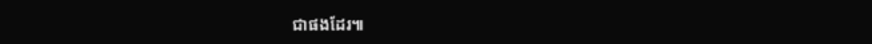ជាផងដែរ៕